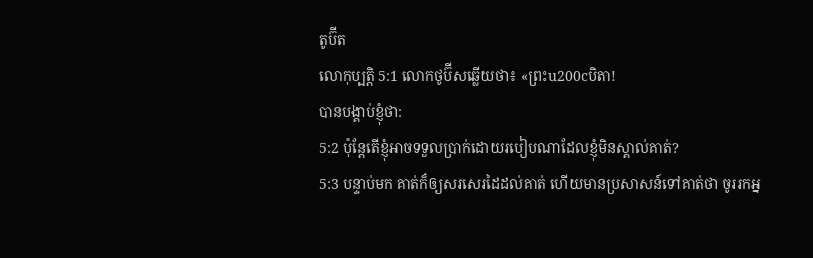តូប៊ីត
លោកុប្បត្តិ 5:1 លោកថូប៊ីសឆ្លើយថា៖ «ព្រះu200cបិតា!
បានបង្គាប់ខ្ញុំថា:
5:2 ប៉ុន្តែតើខ្ញុំអាចទទួលប្រាក់ដោយរបៀបណាដែលខ្ញុំមិនស្គាល់គាត់?
5:3 បន្ទាប់មក គាត់ក៏ឲ្យសរសេរដៃដល់គាត់ ហើយមានប្រសាសន៍ទៅគាត់ថា ចូររកអ្ន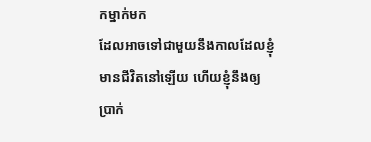កម្នាក់មក
ដែលអាចទៅជាមួយនឹងកាលដែលខ្ញុំមានជីវិតនៅឡើយ ហើយខ្ញុំនឹងឲ្យប្រាក់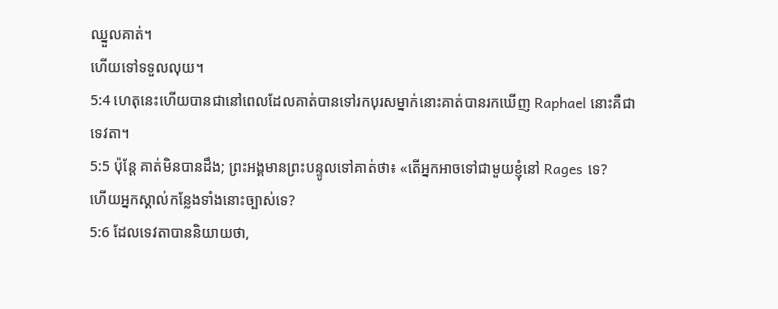ឈ្នួលគាត់។
ហើយទៅទទួលលុយ។
5:4 ហេតុនេះហើយបានជានៅពេលដែលគាត់បានទៅរកបុរសម្នាក់នោះគាត់បានរកឃើញ Raphael នោះគឺជា
ទេវតា។
5:5 ប៉ុន្តែ គាត់មិនបានដឹង; ព្រះអង្គមានព្រះបន្ទូលទៅគាត់ថា៖ «តើអ្នកអាចទៅជាមួយខ្ញុំនៅ Rages ទេ?
ហើយអ្នកស្គាល់កន្លែងទាំងនោះច្បាស់ទេ?
5:6 ដែលទេវតាបាននិយាយថា,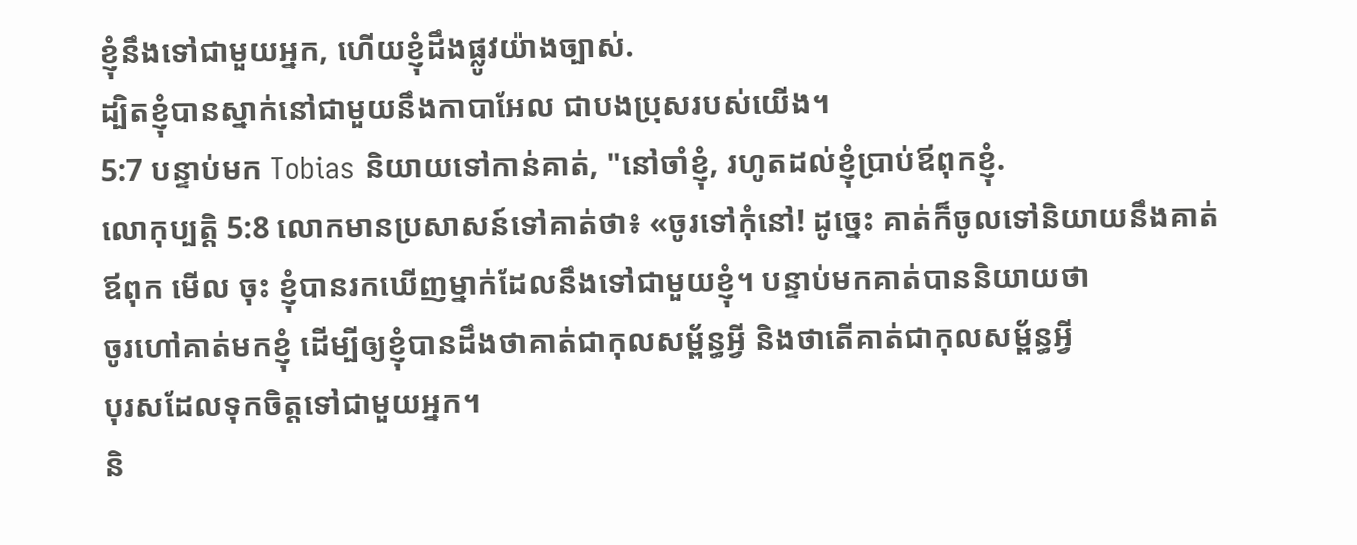ខ្ញុំនឹងទៅជាមួយអ្នក, ហើយខ្ញុំដឹងផ្លូវយ៉ាងច្បាស់.
ដ្បិតខ្ញុំបានស្នាក់នៅជាមួយនឹងកាបាអែល ជាបងប្រុសរបស់យើង។
5:7 បន្ទាប់មក Tobias និយាយទៅកាន់គាត់, "នៅចាំខ្ញុំ, រហូតដល់ខ្ញុំប្រាប់ឪពុកខ្ញុំ.
លោកុប្បត្តិ 5:8 លោកមានប្រសាសន៍ទៅគាត់ថា៖ «ចូរទៅកុំនៅ! ដូច្នេះ គាត់ក៏ចូលទៅនិយាយនឹងគាត់
ឪពុក មើល ចុះ ខ្ញុំបានរកឃើញម្នាក់ដែលនឹងទៅជាមួយខ្ញុំ។ បន្ទាប់មកគាត់បាននិយាយថា
ចូរហៅគាត់មកខ្ញុំ ដើម្បីឲ្យខ្ញុំបានដឹងថាគាត់ជាកុលសម្ព័ន្ធអ្វី និងថាតើគាត់ជាកុលសម្ព័ន្ធអ្វី
បុរសដែលទុកចិត្តទៅជាមួយអ្នក។
និ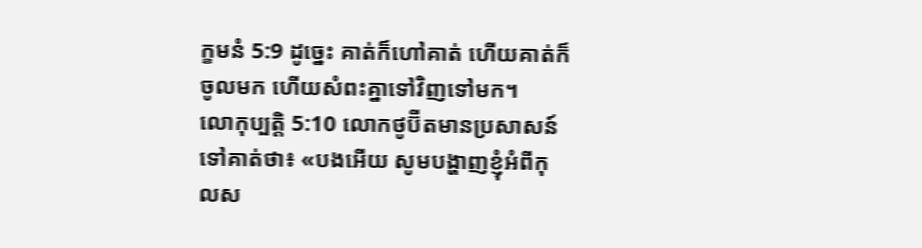ក្ខមនំ 5:9 ដូច្នេះ គាត់ក៏ហៅគាត់ ហើយគាត់ក៏ចូលមក ហើយសំពះគ្នាទៅវិញទៅមក។
លោកុប្បត្តិ 5:10 លោកថូប៊ីតមានប្រសាសន៍ទៅគាត់ថា៖ «បងអើយ សូមបង្ហាញខ្ញុំអំពីកុលស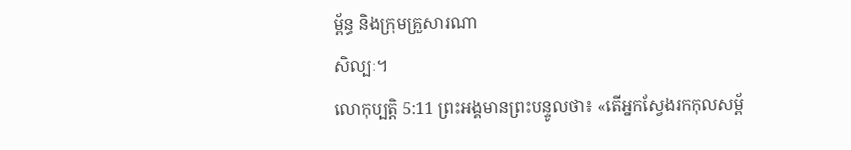ម្ព័ន្ធ និងក្រុមគ្រួសារណា
សិល្បៈ។
លោកុប្បត្តិ 5:11 ព្រះអង្គមានព្រះបន្ទូលថា៖ «តើអ្នកស្វែងរកកុលសម្ព័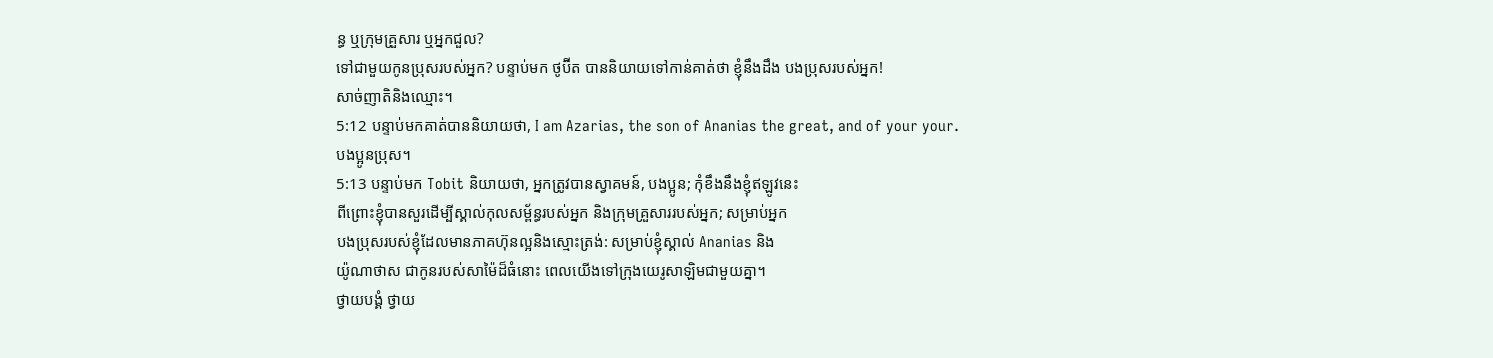ន្ធ ឬក្រុមគ្រួសារ ឬអ្នកជួល?
ទៅជាមួយកូនប្រុសរបស់អ្នក? បន្ទាប់មក ថូប៊ីត បាននិយាយទៅកាន់គាត់ថា ខ្ញុំនឹងដឹង បងប្រុសរបស់អ្នក!
សាច់ញាតិនិងឈ្មោះ។
5:12 បន្ទាប់មកគាត់បាននិយាយថា, I am Azarias, the son of Ananias the great, and of your your.
បងប្អូនប្រុស។
5:13 បន្ទាប់មក Tobit និយាយថា, អ្នកត្រូវបានស្វាគមន៍, បងប្អូន; កុំខឹងនឹងខ្ញុំឥឡូវនេះ
ពីព្រោះខ្ញុំបានសួរដើម្បីស្គាល់កុលសម្ព័ន្ធរបស់អ្នក និងក្រុមគ្រួសាររបស់អ្នក; សម្រាប់អ្នក
បងប្រុសរបស់ខ្ញុំដែលមានភាគហ៊ុនល្អនិងស្មោះត្រង់: សម្រាប់ខ្ញុំស្គាល់ Ananias និង
យ៉ូណាថាស ជាកូនរបស់សាម៉ៃដ៏ធំនោះ ពេលយើងទៅក្រុងយេរូសាឡិមជាមួយគ្នា។
ថ្វាយបង្គំ ថ្វាយ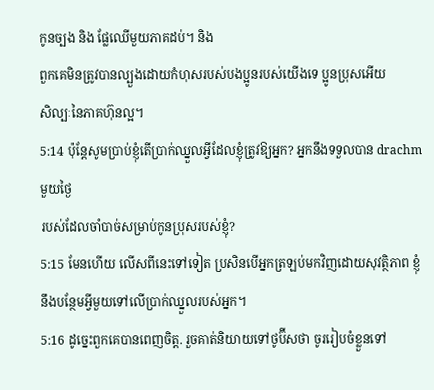កូនច្បង និង ផ្លែឈើមួយភាគដប់។ និង
ពួកគេមិនត្រូវបានល្បួងដោយកំហុសរបស់បងប្អូនរបស់យើងទេ ប្អូនប្រុសអើយ
សិល្បៈនៃភាគហ៊ុនល្អ។
5:14 ប៉ុន្តែសូមប្រាប់ខ្ញុំតើប្រាក់ឈ្នួលអ្វីដែលខ្ញុំត្រូវឱ្យអ្នក? អ្នកនឹងទទួលបាន drachm មួយថ្ងៃ
របស់ដែលចាំបាច់សម្រាប់កូនប្រុសរបស់ខ្ញុំ?
5:15 មែនហើយ លើសពីនេះទៅទៀត ប្រសិនបើអ្នកត្រឡប់មកវិញដោយសុវត្ថិភាព ខ្ញុំនឹងបន្ថែមអ្វីមួយទៅលើប្រាក់ឈ្នួលរបស់អ្នក។
5:16 ដូច្នេះពួកគេបានពេញចិត្ត. រួចគាត់និយាយទៅថូប៊ីសថា ចូររៀបចំខ្លួនទៅ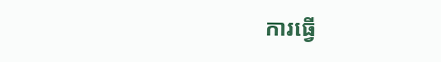ការធ្វើ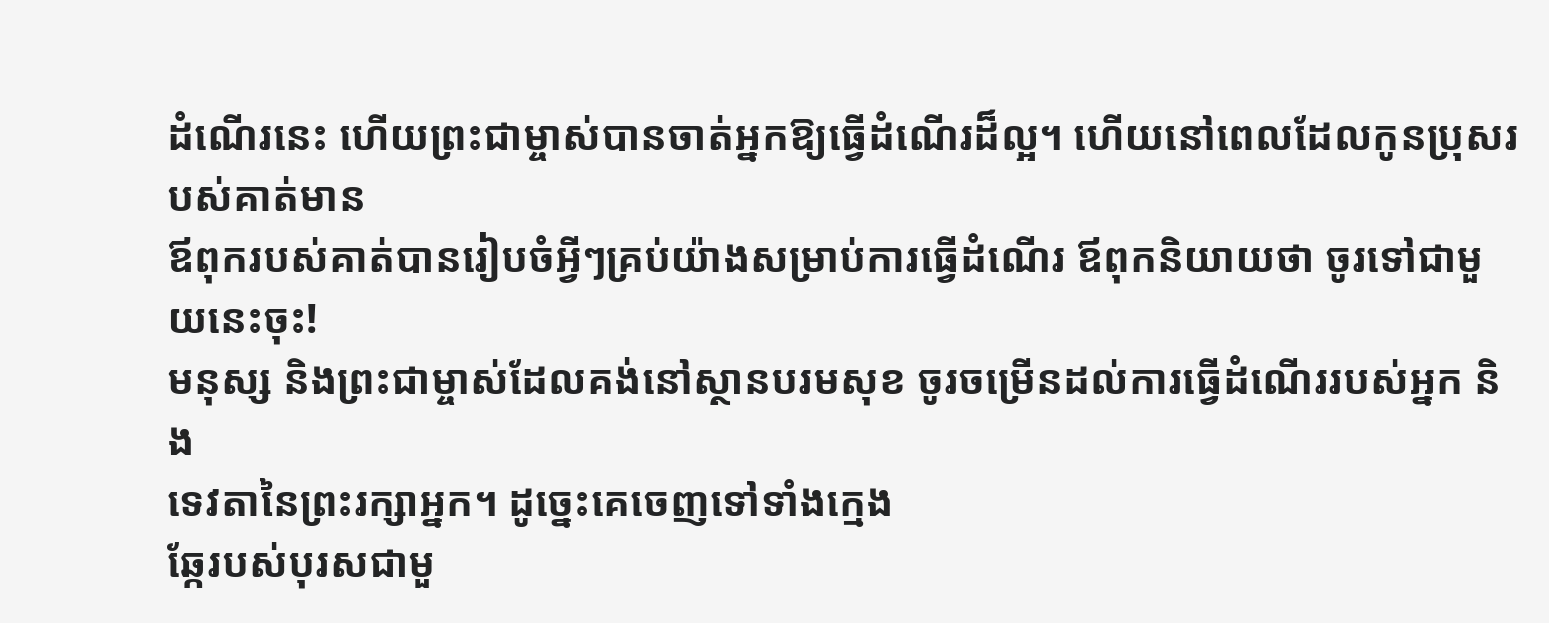ដំណើរនេះ ហើយព្រះជាម្ចាស់បានចាត់អ្នកឱ្យធ្វើដំណើរដ៏ល្អ។ ហើយនៅពេលដែលកូនប្រុសរបស់គាត់មាន
ឪពុករបស់គាត់បានរៀបចំអ្វីៗគ្រប់យ៉ាងសម្រាប់ការធ្វើដំណើរ ឪពុកនិយាយថា ចូរទៅជាមួយនេះចុះ!
មនុស្ស និងព្រះជាម្ចាស់ដែលគង់នៅស្ថានបរមសុខ ចូរចម្រើនដល់ការធ្វើដំណើររបស់អ្នក និង
ទេវតានៃព្រះរក្សាអ្នក។ ដូច្នេះគេចេញទៅទាំងក្មេង
ឆ្កែរបស់បុរសជាមួ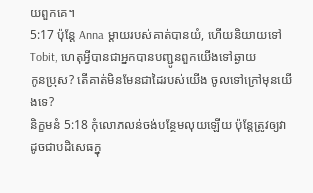យពួកគេ។
5:17 ប៉ុន្តែ Anna ម្តាយរបស់គាត់បានយំ, ហើយនិយាយទៅ Tobit, ហេតុអ្វីបានជាអ្នកបានបញ្ជូនពួកយើងទៅឆ្ងាយ
កូនប្រុស? តើគាត់មិនមែនជាដៃរបស់យើង ចូលទៅក្រៅមុនយើងទេ?
និក្ខមនំ 5:18 កុំលោភលន់ចង់បន្ថែមលុយឡើយ ប៉ុន្តែត្រូវឲ្យវាដូចជាបដិសេធក្នុ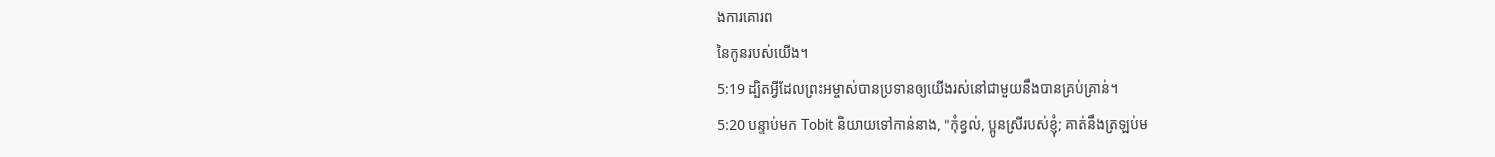ងការគោរព
នៃកូនរបស់យើង។
5:19 ដ្បិតអ្វីដែលព្រះអម្ចាស់បានប្រទានឲ្យយើងរស់នៅជាមួយនឹងបានគ្រប់គ្រាន់។
5:20 បន្ទាប់មក Tobit និយាយទៅកាន់នាង, "កុំខ្វល់, ប្អូនស្រីរបស់ខ្ញុំ; គាត់នឹងត្រឡប់ម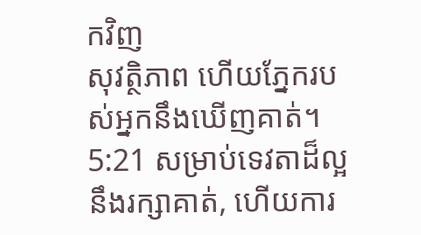កវិញ
សុវត្ថិភាព ហើយភ្នែករបស់អ្នកនឹងឃើញគាត់។
5:21 សម្រាប់ទេវតាដ៏ល្អនឹងរក្សាគាត់, ហើយការ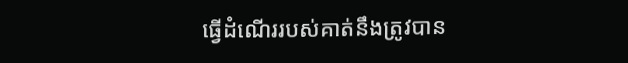ធ្វើដំណើររបស់គាត់នឹងត្រូវបាន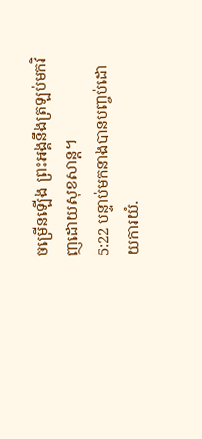ចម្រើនឡើង ព្រះអង្គនឹងត្រឡប់មកវិញដោយសុខសាន្ត។
5:22 បន្ទាប់មកនាងបានបញ្ចប់ដោយការយំ.